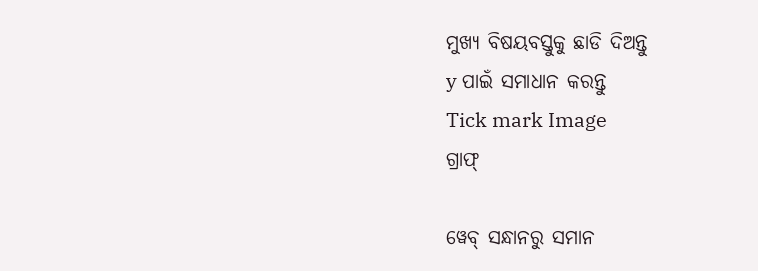ମୁଖ୍ୟ ବିଷୟବସ୍ତୁକୁ ଛାଡି ଦିଅନ୍ତୁ
y ପାଇଁ ସମାଧାନ କରନ୍ତୁ
Tick mark Image
ଗ୍ରାଫ୍

ୱେବ୍ ସନ୍ଧାନରୁ ସମାନ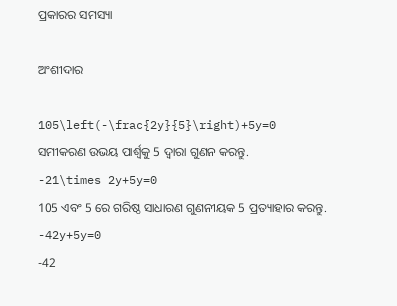ପ୍ରକାରର ସମସ୍ୟା

ଅଂଶୀଦାର

105\left(-\frac{2y}{5}\right)+5y=0
ସମୀକରଣ ଉଭୟ ପାର୍ଶ୍ୱକୁ 5 ଦ୍ୱାରା ଗୁଣନ କରନ୍ତୁ.
-21\times 2y+5y=0
105 ଏବଂ 5 ରେ ଗରିଷ୍ଠ ସାଧାରଣ ଗୁଣନୀୟକ 5 ପ୍ରତ୍ୟାହାର କରନ୍ତୁ.
-42y+5y=0
-42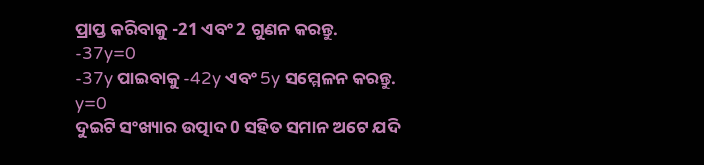ପ୍ରାପ୍ତ କରିବାକୁ -21 ଏବଂ 2 ଗୁଣନ କରନ୍ତୁ.
-37y=0
-37y ପାଇବାକୁ -42y ଏବଂ 5y ସମ୍ମେଳନ କରନ୍ତୁ.
y=0
ଦୁଇଟି ସଂଖ୍ୟାର ଉତ୍ପାଦ 0 ସହିତ ସମାନ ଅଟେ ଯଦି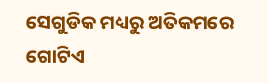ସେଗୁଡିକ ମଧ୍ୟରୁ ଅତିକମରେ ଗୋଟିଏ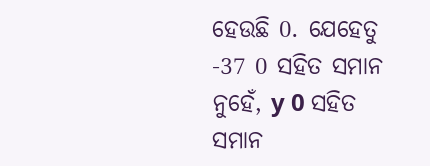ହେଉଛି 0. ଯେହେତୁ -37 0 ସହିତ ସମାନ ନୁହେଁ, y 0 ସହିତ ସମାନ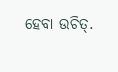ହେବା ଉଚିତ୍‌.